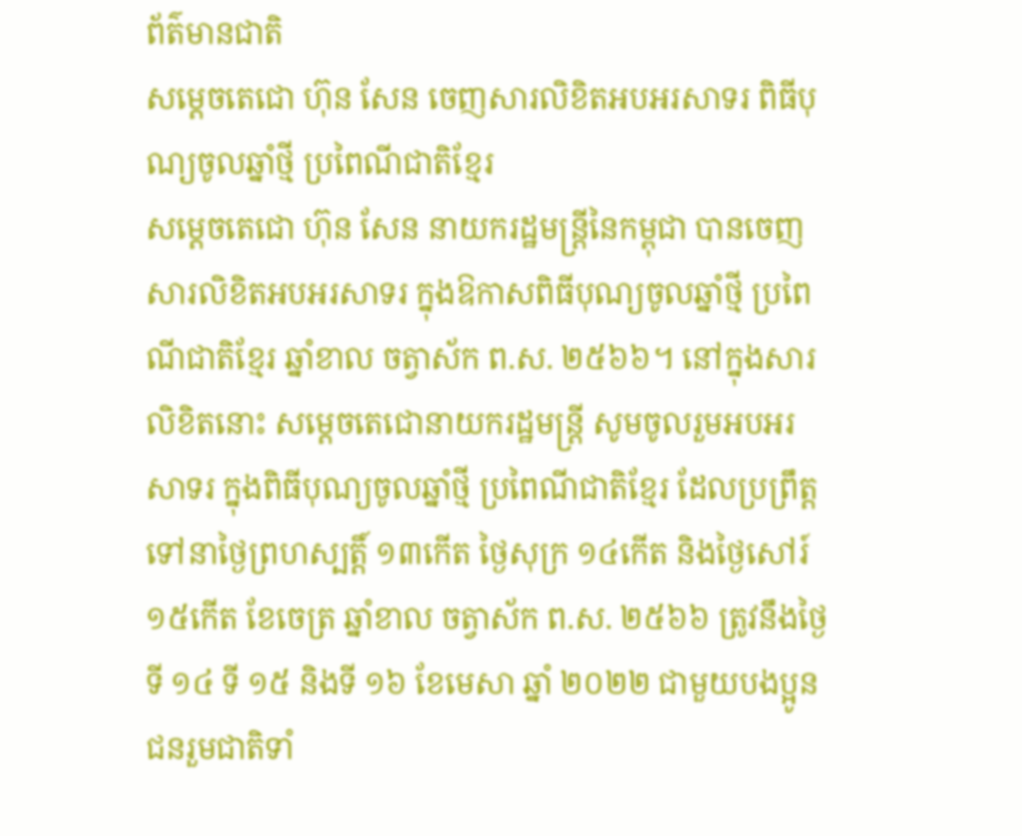ព័ត៌មានជាតិ
សម្ដេចតេជោ ហ៊ុន សែន ចេញសារលិខិតអបអរសាទរ ពិធីបុណ្យចូលឆ្នាំថ្មី ប្រពៃណីជាតិខ្មែរ
សម្ដេចតេជោ ហ៊ុន សែន នាយករដ្ឋមន្ត្រីនៃកម្ពុជា បានចេញសារលិខិតអបអរសាទរ ក្នុងឱកាសពិធីបុណ្យចូលឆ្នាំថ្មី ប្រពៃណីជាតិខ្មែរ ឆ្នាំខាល ចត្វាស័ក ព.ស. ២៥៦៦។ នៅក្នុងសារលិខិតនោះ សម្ដេចតេជោនាយករដ្ឋមន្ត្រី សូមចូលរួមអបអរសាទរ ក្នុងពិធីបុណ្យចូលឆ្នាំថ្មី ប្រពៃណីជាតិខ្មែរ ដែលប្រព្រឹត្តទៅនាថ្ងៃព្រហស្បត្តិ៍ ១៣កើត ថ្ងៃសុក្រ ១៤កើត និងថ្ងៃសៅរ៍ ១៥កើត ខែចេត្រ ឆ្នាំខាល ចត្វាស័ក ព.ស. ២៥៦៦ ត្រូវនឹងថ្ងៃទី ១៤ ទី ១៥ និងទី ១៦ ខែមេសា ឆ្នាំ ២០២២ ជាមួយបងប្អូនជនរួមជាតិទាំ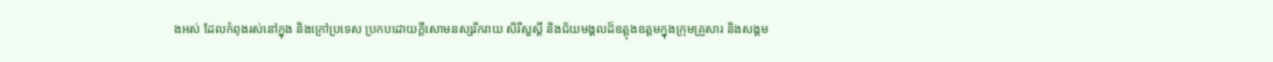ងអស់ ដែលកំពុងរស់នៅក្នុង និងក្រៅប្រទេស ប្រកបដោយក្ដីសោមនស្សរីករាយ សិរីសួស្ដី និងជ័យមង្គលដ៏ឧត្ដុងឧត្ដមក្នុងក្រុមគ្រួសារ និងសង្គម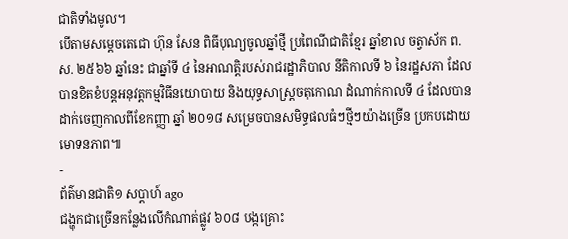ជាតិទាំងមូល។
បើតាមសម្ដេចតេជោ ហ៊ុន សែន ពិធីបុណ្យចូលឆ្នាំថ្មី ប្រពៃណីជាតិខ្មែរ ឆ្នាំខាល ចត្វាស័ក ព.ស. ២៥៦៦ ឆ្នាំនេះ ជាឆ្នាំទី ៤ នៃអាណត្តិរបស់រាជរដ្ឋាភិបាល នីតិកាលទី ៦ នៃរដ្ឋសភា ដែលបានខិតខំបន្តអនុវត្តកម្មវិធីនយោបាយ និងយុទ្ធសាស្រ្ដចតុកោណ ដំណាក់កាលទី ៤ ដែលបានដាក់ចេញកាលពីខែកញ្ញា ឆ្នាំ ២០១៨ សម្រេចបានសមិទ្ធផលធំៗថ្មីៗយ៉ាងច្រើន ប្រកបដោយមោទនភាព៕
-
ព័ត៌មានជាតិ១ សប្តាហ៍ ago
ជង្ហុកជាច្រើនកន្លែងលើកំណាត់ផ្លូវ ៦០៨ បង្កគ្រោះ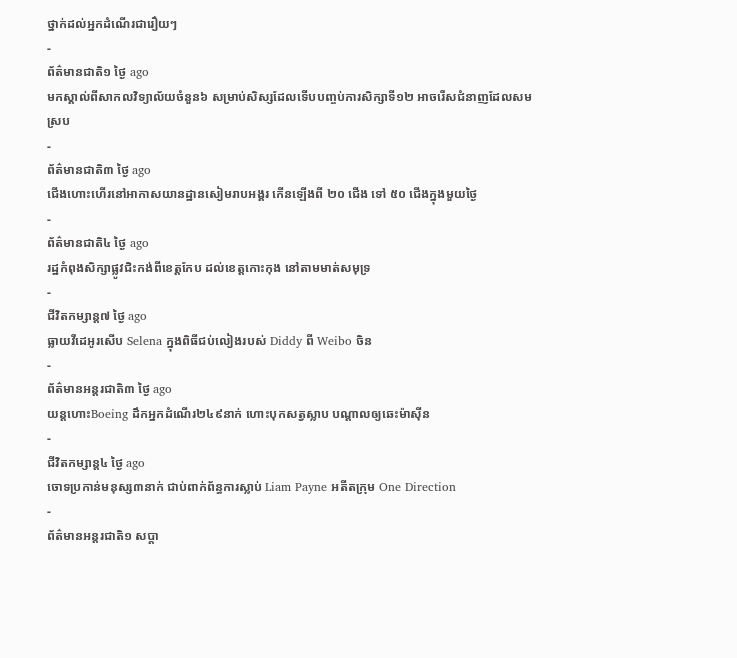ថ្នាក់ដល់អ្នកដំណើរជារឿយៗ
-
ព័ត៌មានជាតិ១ ថ្ងៃ ago
មកស្គាល់ពីសាកលវិទ្យាល័យចំនួន៦ សម្រាប់សិស្សដែលទើបបញ្ចប់ការសិក្សាទី១២ អាចរើសជំនាញដែលសមស្រប
-
ព័ត៌មានជាតិ៣ ថ្ងៃ ago
ជើងហោះហើរនៅអាកាសយានដ្ឋានសៀមរាបអង្គរ កើនឡើងពី ២០ ជើង ទៅ ៥០ ជើងក្នុងមួយថ្ងៃ
-
ព័ត៌មានជាតិ៤ ថ្ងៃ ago
រដ្ឋកំពុងសិក្សាផ្លូវជិះកង់ពីខេត្តកែប ដល់ខេត្តកោះកុង នៅតាមមាត់សមុទ្រ
-
ជីវិតកម្សាន្ដ៧ ថ្ងៃ ago
ធ្លាយវីដេអូរសើប Selena ក្នុងពិធីជប់លៀងរបស់ Diddy ពី Weibo ចិន
-
ព័ត៌មានអន្ដរជាតិ៣ ថ្ងៃ ago
យន្តហោះBoeing ដឹកអ្នកដំណើរ២៤៩នាក់ ហោះបុកសត្វស្លាប បណ្តាលឲ្យឆេះម៉ាស៊ីន
-
ជីវិតកម្សាន្ដ៤ ថ្ងៃ ago
ចោទប្រកាន់មនុស្ស៣នាក់ ជាប់ពាក់ព័ន្ធការស្លាប់ Liam Payne អតីតក្រុម One Direction
-
ព័ត៌មានអន្ដរជាតិ១ សប្តា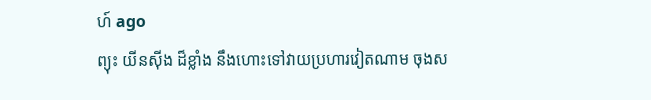ហ៍ ago
ព្យុះ យីនស៊ីង ដ៏ខ្លាំង នឹងហោះទៅវាយប្រហារវៀតណាម ចុងស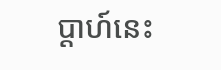ប្តាហ៍នេះ